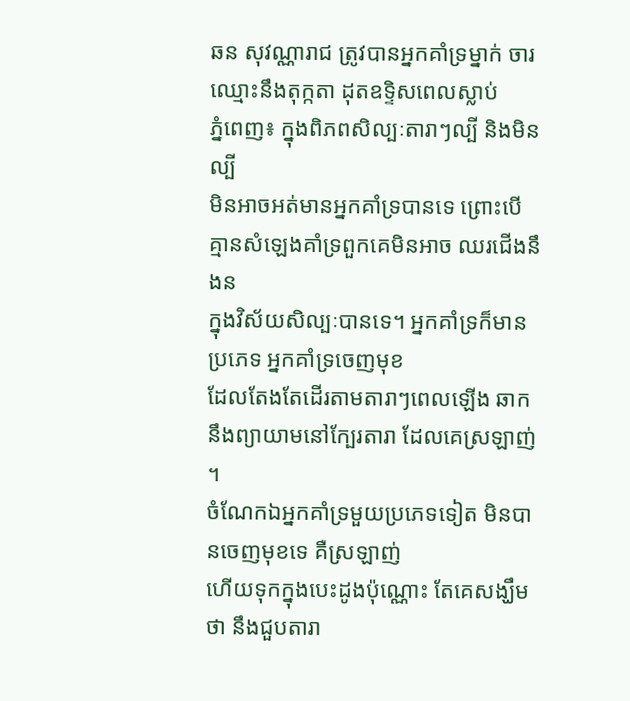ឆន សុវណ្ណារាជ ត្រូវបានអ្នកគាំទ្រម្នាក់ ចារឈ្មោះនឹងតុក្កតា ដុតឧទ្ទិសពេលស្លាប់
ភ្នំពេញ៖ ក្នុងពិភពសិល្បៈតារាៗល្បី និងមិនល្បី
មិនអាចអត់មានអ្នកគាំទ្របានទេ ព្រោះបើគ្មានសំឡេងគាំទ្រពួកគេមិនអាច ឈរជើងនឹងន
ក្នុងវិស័យសិល្បៈបានទេ។ អ្នកគាំទ្រក៏មានប្រភេទ អ្នកគាំទ្រចេញមុខ
ដែលតែងតែដើរតាមតារាៗពេលឡើង ឆាក នឹងព្យាយាមនៅក្បែរតារា ដែលគេស្រឡាញ់ ។
ចំណែកឯអ្នកគាំទ្រមួយប្រភេទទៀត មិនបានចេញមុខទេ គឺស្រឡាញ់
ហើយទុកក្នុងបេះដូងប៉ុណ្ណោះ តែគេសង្ឃឹមថា នឹងជួបតារា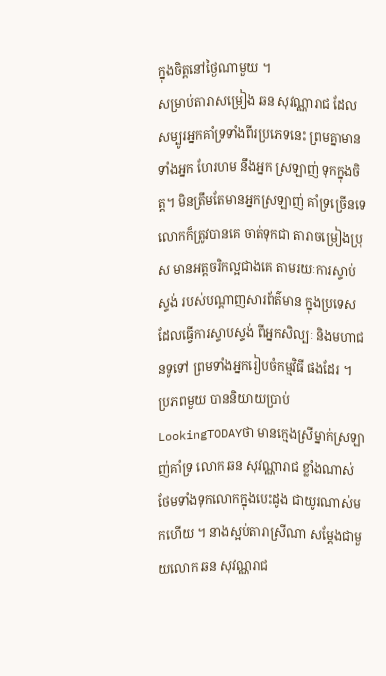ក្នុងចិត្តនៅថ្ងៃណាមួយ ។
សម្រាប់តារាសម្រៀង ឆន សុវណ្ណារាជ ដែលសម្បូរអ្នកគាំទ្រទាំងពីរប្រភេទនេះ ព្រមគ្នាមានទាំងអ្នក ហែរហម នឹងអ្នក ស្រឡាញ់ ទុកក្នុងចិត្ត។ មិនត្រឹមតែមានអ្នកស្រឡាញ់ គាំទ្រច្រើនទេ លោកក៏ត្រូវបានគេ ចាត់ទុកជា តារាចម្រៀងប្រុស មានអត្តចរិកល្អជាងគេ តាមរយៈការស្ទាប់ស្ទង់ របស់បណ្ដាញសារព័ត៌មាន ក្នុងប្រទេស ដែលធ្វើការស្ទាបស្ទង់ ពីអ្នកសិល្បៈ និងមហាជនទូទៅ ព្រមទាំងអ្នករៀបចំកម្មវិធី ផងដែរ ។
ប្រភពមួយ បាននិយាយប្រាប់ LookingTODAYថា មានក្មេងស្រីម្នាក់ស្រឡាញ់គាំទ្រ លោក ឆន សុវណ្ណារាជ ខ្លាំងណាស់ ថែមទាំងទុកលោកក្នុងបេះដូង ជាយូរណាស់មកហើយ ។ នាងស្អប់តារាស្រីណា សម្ដែងជាមួយលោក ឆន សុវណ្ណរាជ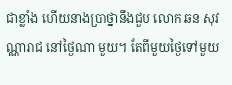ជាខ្លាំង ហើយនាងប្រាថ្នានឹងជួប លោក ឆន សុវណ្ណារាជ នៅថ្ងៃណា មួយ។ តែពីមួយថ្ងៃទៅមួយ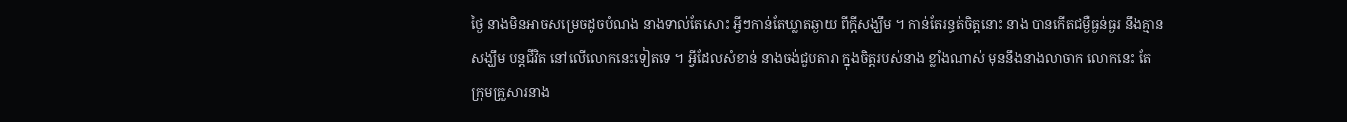ថ្ងៃ នាងមិនអាចសម្រេចដូចបំណង នាងទាល់តែសោះ អ្វីៗកាន់តែឃ្លាតឆ្ងាយ ពីក្ដីសង្ឃឹម ។ កាន់តែរន្ធត់ចិត្តនោះ នាង បានកើតជម្ងឺធ្ងន់ធ្ងរ នឹងគ្មានសង្ឃឹម បន្តជីវិត នៅលើលោកនេះទៀតទេ ។ អ្វីដែលសំខាន់ នាងចង់ជួបតារា ក្នុងចិត្តរបស់នាង ខ្លាំងណាស់ មុននឹងនាងលាចាក លោកនេះ តែក្រុមគ្រួសារនាង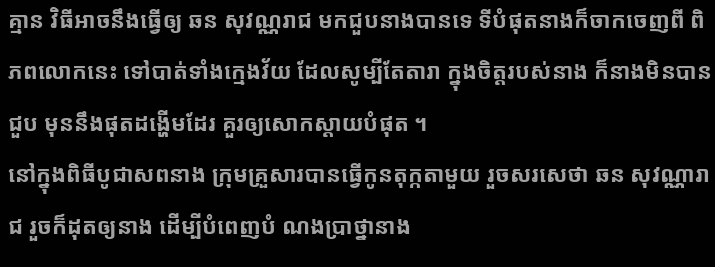គ្មាន វិធីអាចនឹងធ្វើឲ្យ ឆន សុវណ្ណរាជ មកជួបនាងបានទេ ទីបំផុតនាងក៏ចាកចេញពី ពិភពលោកនេះ ទៅបាត់ទាំងក្មេងវ័យ ដែលសូម្បីតែតារា ក្នុងចិត្តរបស់នាង ក៏នាងមិនបានជួប មុននឹងផុតដង្ហើមដែរ គួរឲ្យសោកស្ដាយបំផុត ។
នៅក្នុងពិធីបូជាសពនាង ក្រុមគ្រួសារបានធ្វើកូនតុក្កតាមួយ រួចសរសេថា ឆន សុវណ្ណារាជ រួចក៏ដុតឲ្យនាង ដើម្បីបំពេញបំ ណងប្រាថ្នានាង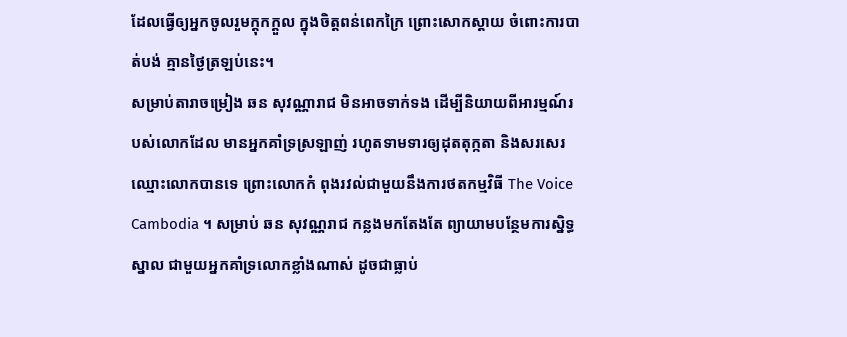ដែលធ្វើឲ្យអ្នកចូលរួមក្តុកក្ដួល ក្នុងចិត្តពន់ពេកក្រៃ ព្រោះសោកស្ដាយ ចំពោះការបាត់បង់ គ្មានថ្ងៃត្រឡប់នេះ។
សម្រាប់តារាចម្រៀង ឆន សុវណ្ណារាជ មិនអាចទាក់ទង ដើម្បីនិយាយពីអារម្មណ៍របស់លោកដែល មានអ្នកគាំទ្រស្រឡាញ់ រហូតទាមទារឲ្យដុតតុក្កតា និងសរសេរឈ្មោះលោកបានទេ ព្រោះលោកកំ ពុងរវល់ជាមួយនឹងការថតកម្មវិធី The Voice Cambodia ។ សម្រាប់ ឆន សុវណ្ណរាជ កន្លងមកតែងតែ ព្យាយាមបន្ថែមការសិ្នទ្ធស្នាល ជាមួយអ្នកគាំទ្រលោកខ្លាំងណាស់ ដូចជាធ្លាប់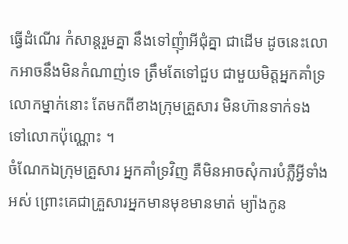ធ្វើដំណើរ កំសាន្តរួមគ្នា នឹងទៅញុំាអីជុំគ្នា ជាដើម ដូចនេះលោកអាចនឹងមិនកំណាញ់ទេ ត្រឹមតែទៅជួប ជាមួយមិត្តអ្នកគាំទ្រ លោកម្នាក់នោះ តែមកពីខាងក្រុមគ្រួសារ មិនហ៊ានទាក់ទង ទៅលោកប៉ុណ្ណោះ ។
ចំណែកឯក្រុមគ្រួសារ អ្នកគាំទ្រវិញ គឺមិនអាចសុំការបំភ្លឺអ្វីទាំងអស់ ព្រោះគេជាគ្រួសារអ្នកមានមុខមានមាត់ ម្យ៉ាងកូន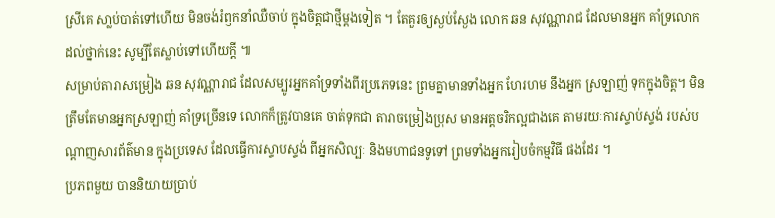ស្រីគេ សា្លប់បាត់ទៅហើយ មិនចង់រំឭកនាំឈឺចាប់ ក្នុងចិត្តជាថ្មីម្ដងទៀត ។ តែគួរឲ្យស្ងប់ស្ងែង លោក ឆន សុវណ្ណារាជ ដែលមានអ្នក គាំទ្រលោក ដល់ថ្នាក់នេះ សូម្បីតែស្លាប់ទៅហើយក្ដី ៕
សម្រាប់តារាសម្រៀង ឆន សុវណ្ណារាជ ដែលសម្បូរអ្នកគាំទ្រទាំងពីរប្រភេទនេះ ព្រមគ្នាមានទាំងអ្នក ហែរហម នឹងអ្នក ស្រឡាញ់ ទុកក្នុងចិត្ត។ មិនត្រឹមតែមានអ្នកស្រឡាញ់ គាំទ្រច្រើនទេ លោកក៏ត្រូវបានគេ ចាត់ទុកជា តារាចម្រៀងប្រុស មានអត្តចរិកល្អជាងគេ តាមរយៈការស្ទាប់ស្ទង់ របស់បណ្ដាញសារព័ត៌មាន ក្នុងប្រទេស ដែលធ្វើការស្ទាបស្ទង់ ពីអ្នកសិល្បៈ និងមហាជនទូទៅ ព្រមទាំងអ្នករៀបចំកម្មវិធី ផងដែរ ។
ប្រភពមួយ បាននិយាយប្រាប់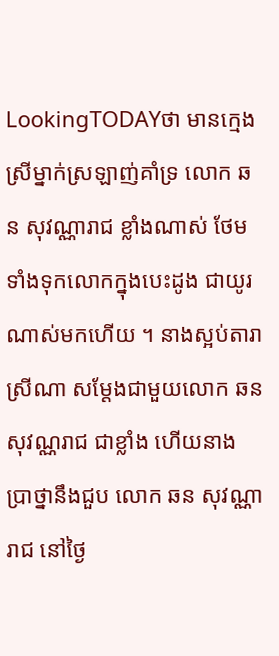LookingTODAYថា មានក្មេងស្រីម្នាក់ស្រឡាញ់គាំទ្រ លោក ឆន សុវណ្ណារាជ ខ្លាំងណាស់ ថែមទាំងទុកលោកក្នុងបេះដូង ជាយូរណាស់មកហើយ ។ នាងស្អប់តារាស្រីណា សម្ដែងជាមួយលោក ឆន សុវណ្ណរាជ ជាខ្លាំង ហើយនាងប្រាថ្នានឹងជួប លោក ឆន សុវណ្ណារាជ នៅថ្ងៃ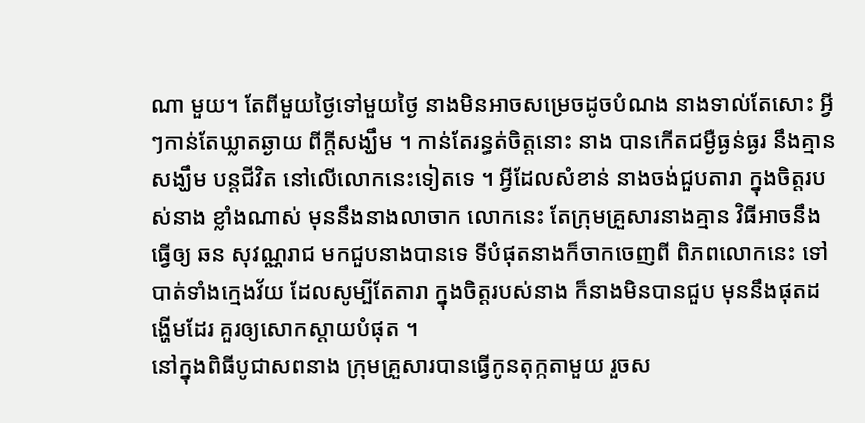ណា មួយ។ តែពីមួយថ្ងៃទៅមួយថ្ងៃ នាងមិនអាចសម្រេចដូចបំណង នាងទាល់តែសោះ អ្វីៗកាន់តែឃ្លាតឆ្ងាយ ពីក្ដីសង្ឃឹម ។ កាន់តែរន្ធត់ចិត្តនោះ នាង បានកើតជម្ងឺធ្ងន់ធ្ងរ នឹងគ្មានសង្ឃឹម បន្តជីវិត នៅលើលោកនេះទៀតទេ ។ អ្វីដែលសំខាន់ នាងចង់ជួបតារា ក្នុងចិត្តរបស់នាង ខ្លាំងណាស់ មុននឹងនាងលាចាក លោកនេះ តែក្រុមគ្រួសារនាងគ្មាន វិធីអាចនឹងធ្វើឲ្យ ឆន សុវណ្ណរាជ មកជួបនាងបានទេ ទីបំផុតនាងក៏ចាកចេញពី ពិភពលោកនេះ ទៅបាត់ទាំងក្មេងវ័យ ដែលសូម្បីតែតារា ក្នុងចិត្តរបស់នាង ក៏នាងមិនបានជួប មុននឹងផុតដង្ហើមដែរ គួរឲ្យសោកស្ដាយបំផុត ។
នៅក្នុងពិធីបូជាសពនាង ក្រុមគ្រួសារបានធ្វើកូនតុក្កតាមួយ រួចស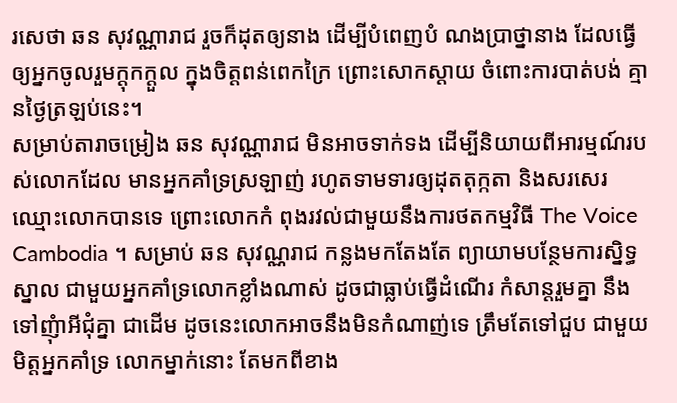រសេថា ឆន សុវណ្ណារាជ រួចក៏ដុតឲ្យនាង ដើម្បីបំពេញបំ ណងប្រាថ្នានាង ដែលធ្វើឲ្យអ្នកចូលរួមក្តុកក្ដួល ក្នុងចិត្តពន់ពេកក្រៃ ព្រោះសោកស្ដាយ ចំពោះការបាត់បង់ គ្មានថ្ងៃត្រឡប់នេះ។
សម្រាប់តារាចម្រៀង ឆន សុវណ្ណារាជ មិនអាចទាក់ទង ដើម្បីនិយាយពីអារម្មណ៍របស់លោកដែល មានអ្នកគាំទ្រស្រឡាញ់ រហូតទាមទារឲ្យដុតតុក្កតា និងសរសេរឈ្មោះលោកបានទេ ព្រោះលោកកំ ពុងរវល់ជាមួយនឹងការថតកម្មវិធី The Voice Cambodia ។ សម្រាប់ ឆន សុវណ្ណរាជ កន្លងមកតែងតែ ព្យាយាមបន្ថែមការសិ្នទ្ធស្នាល ជាមួយអ្នកគាំទ្រលោកខ្លាំងណាស់ ដូចជាធ្លាប់ធ្វើដំណើរ កំសាន្តរួមគ្នា នឹងទៅញុំាអីជុំគ្នា ជាដើម ដូចនេះលោកអាចនឹងមិនកំណាញ់ទេ ត្រឹមតែទៅជួប ជាមួយមិត្តអ្នកគាំទ្រ លោកម្នាក់នោះ តែមកពីខាង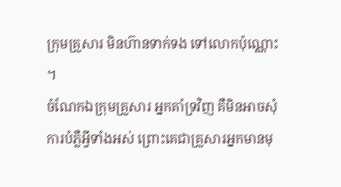ក្រុមគ្រួសារ មិនហ៊ានទាក់ទង ទៅលោកប៉ុណ្ណោះ ។
ចំណែកឯក្រុមគ្រួសារ អ្នកគាំទ្រវិញ គឺមិនអាចសុំការបំភ្លឺអ្វីទាំងអស់ ព្រោះគេជាគ្រួសារអ្នកមានមុ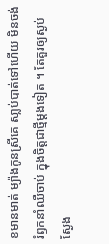ខមានមាត់ ម្យ៉ាងកូនស្រីគេ សា្លប់បាត់ទៅហើយ មិនចង់រំឭកនាំឈឺចាប់ ក្នុងចិត្តជាថ្មីម្ដងទៀត ។ តែគួរឲ្យស្ងប់ស្ងែង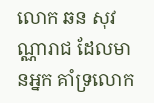លោក ឆន សុវណ្ណារាជ ដែលមានអ្នក គាំទ្រលោក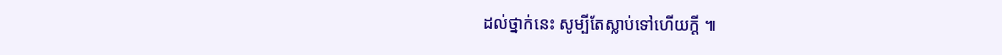ដល់ថ្នាក់នេះ សូម្បីតែស្លាប់ទៅហើយក្ដី ៕